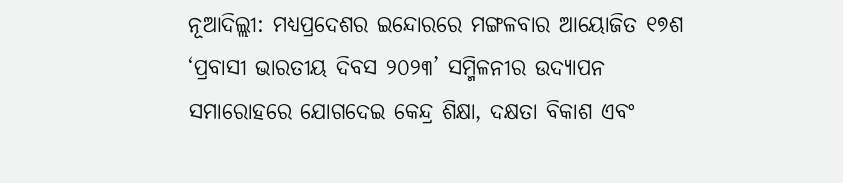ନୂଆଦିଲ୍ଲୀ: ମଧ୍ୟପ୍ରଦେଶର ଇନ୍ଦୋରରେ ମଙ୍ଗଳବାର ଆୟୋଜିତ ୧୭ଶ ‘ପ୍ରବାସୀ ଭାରତୀୟ ଦିବସ ୨୦୨୩’ ସମ୍ମିଳନୀର ଉଦ୍ଯାପନ ସମାରୋହରେ ଯୋଗଦେଇ କେନ୍ଦ୍ର ଶିକ୍ଷା, ଦକ୍ଷତା ବିକାଶ ଏବଂ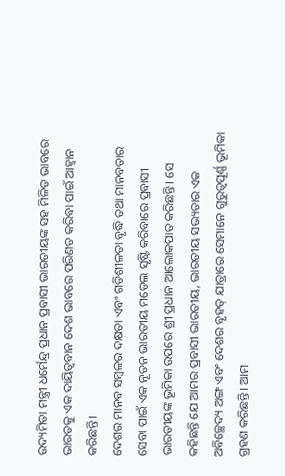ଉଦ୍ୟମିତା ମନ୍ତ୍ରୀ ଧର୍ମେନ୍ଦ୍ର ପ୍ରଧାନ ପ୍ରବାସୀ ଭାରତୀୟଙ୍କ ସହ ମିଳିତ ଭାବରେ ଭାରତକୁ ଏକ ଦାୟିତ୍ୱବାନ ଦେଶ ଭାବରେ ପରିଣତ କରିବା ପାଇଁ ଆହ୍ୱାନ କରିଛନ୍ତି।
ଦେଶର ମାନବ ସମ୍ବଳର ଦକ୍ଷତା ଏବଂ ଗତିଶୀଳତା ବୃଦ୍ଧି ତଥା ମାନବତାର ସେବା ପାଇଁ ଏକ ନୂତନ ଭାରତୀୟ ମଡେଲ ସୃଷ୍ଟି କରିବାରେ ପ୍ରବାସୀ ଭାରତୀୟଙ୍କ ଭୂମିକା ଉପରେ ଶ୍ରୀ ପ୍ରଧାନ ଆଲୋକପାତ କରିଛନ୍ତି। ସେ କହିଛନ୍ତି ଯେ ଆମର ପ୍ରବାସୀ ଭାରତୀୟ, ଭାରତୀୟ ସଭ୍ୟତାର ଏକ ଅବିଚ୍ଛେଦ୍ୟ ଅଙ୍ଗ ଏବଂ ଦେଶର ବୃହତ୍ ଯାତ୍ରାରେ ସେମାନେ ଗୁରୁତ୍ୱପୂର୍ଣ୍ଣ ଭୂମିକା ଗ୍ରହଣ କରିଛନ୍ତି। ଆମ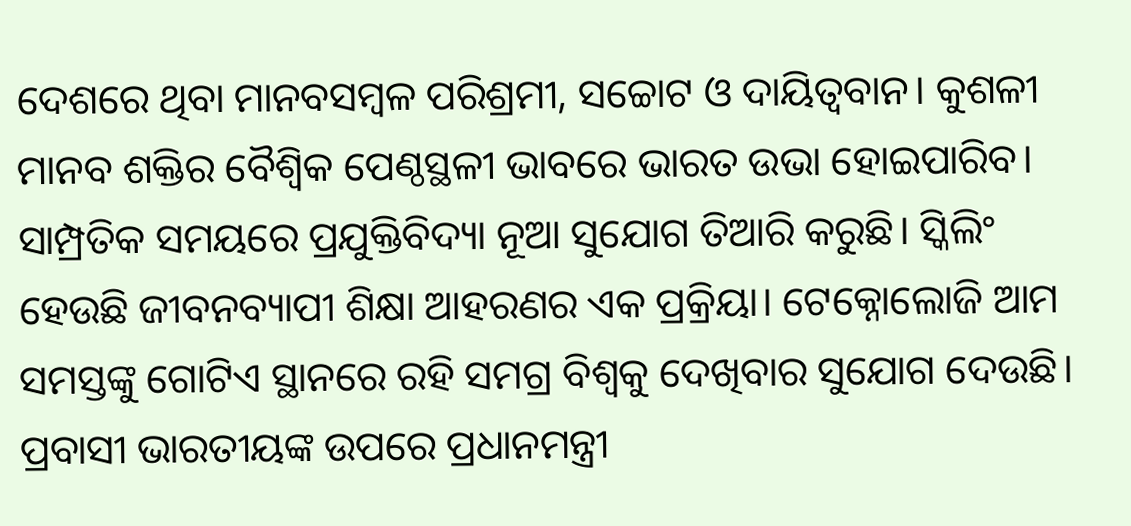ଦେଶରେ ଥିବା ମାନବସମ୍ବଳ ପରିଶ୍ରମୀ, ସଚ୍ଚୋଟ ଓ ଦାୟିତ୍ୱବାନ। କୁଶଳୀ ମାନବ ଶକ୍ତିର ବୈଶ୍ୱିକ ପେଣ୍ଠସ୍ଥଳୀ ଭାବରେ ଭାରତ ଉଭା ହୋଇପାରିବ।
ସାମ୍ପ୍ରତିକ ସମୟରେ ପ୍ରଯୁକ୍ତିବିଦ୍ୟା ନୂଆ ସୁଯୋଗ ତିଆରି କରୁଛି। ସ୍କିଲିଂ ହେଉଛି ଜୀବନବ୍ୟାପୀ ଶିକ୍ଷା ଆହରଣର ଏକ ପ୍ରକ୍ରିୟା। ଟେକ୍ନୋଲୋଜି ଆମ ସମସ୍ତଙ୍କୁ ଗୋଟିଏ ସ୍ଥାନରେ ରହି ସମଗ୍ର ବିଶ୍ୱକୁ ଦେଖିବାର ସୁଯୋଗ ଦେଉଛି। ପ୍ରବାସୀ ଭାରତୀୟଙ୍କ ଉପରେ ପ୍ରଧାନମନ୍ତ୍ରୀ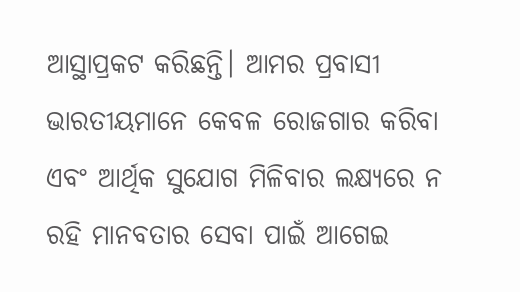ଆସ୍ଥାପ୍ରକଟ କରିଛନ୍ତି। ଆମର ପ୍ରବାସୀ ଭାରତୀୟମାନେ କେବଳ ରୋଜଗାର କରିବା ଏବଂ ଆର୍ଥିକ ସୁଯୋଗ ମିଳିବାର ଲକ୍ଷ୍ୟରେ ନ ରହି ମାନବତାର ସେବା ପାଇଁ ଆଗେଇ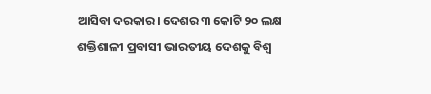ଆସିବା ଦରକାର। ଦେଶର ୩ କୋଟି ୨୦ ଲକ୍ଷ ଶକ୍ତିଶାଳୀ ପ୍ରବାସୀ ଭାରତୀୟ ଦେଶକୁ ବିଶ୍ୱ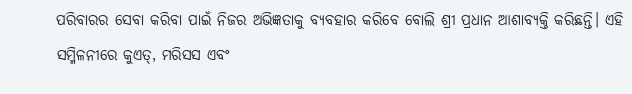ପରିବାରର ସେବା କରିବା ପାଇଁ ନିଜର ଅଭିଜ୍ଞତାକୁ ବ୍ୟବହାର କରିବେ ବୋଲି ଶ୍ରୀ ପ୍ରଧାନ ଆଶାବ୍ୟକ୍ତି କରିଛନ୍ତି। ଏହି ସମ୍ମିଳନୀରେ କୁଏତ୍, ମରିସସ ଏବଂ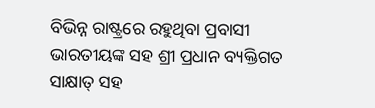ବିଭିନ୍ନ ରାଷ୍ଟ୍ରରେ ରହୁଥିବା ପ୍ରବାସୀ ଭାରତୀୟଙ୍କ ସହ ଶ୍ରୀ ପ୍ରଧାନ ବ୍ୟକ୍ତିଗତ ସାକ୍ଷାତ୍ ସହ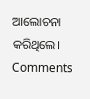ଆଲୋଚନା କରିଥିଲେ।
Comments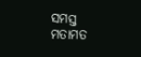ସମସ୍ତ ମତାମତ